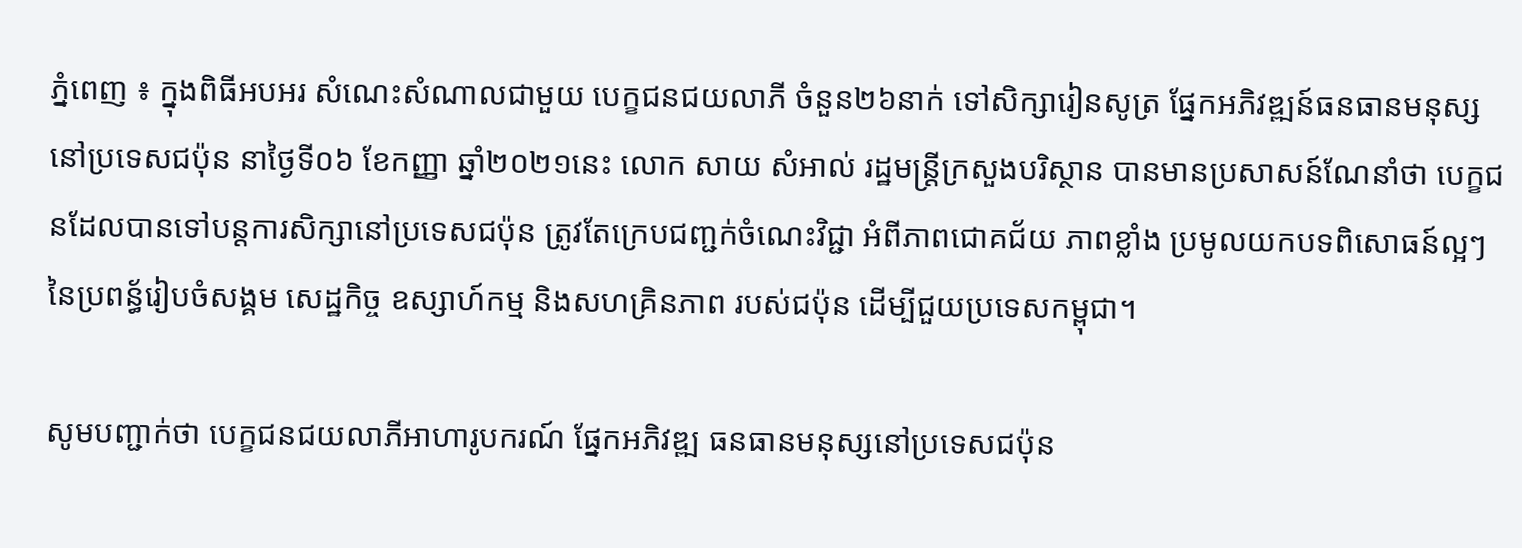ភ្នំពេញ ៖ ក្នុងពិធីអបអរ សំណេះសំណាលជាមួយ បេក្ខជនជយលាភី ចំនួន២៦នាក់ ទៅសិក្សារៀនសូត្រ ផ្នែកអភិវឌ្ឍន៍ធនធានមនុស្ស នៅប្រទេសជប៉ុន នាថ្ងៃទី០៦ ខែកញ្ញា ឆ្នាំ២០២១នេះ លោក សាយ សំអាល់ រដ្ឋមន្ត្រីក្រសួងបរិស្ថាន បានមានប្រសាសន៍ណែនាំថា បេក្ខជនដែលបានទៅបន្តការសិក្សានៅប្រទេសជប៉ុន ត្រូវតែក្រេបជញ្ជក់ចំណេះវិជ្ជា អំពីភាពជោគជ័យ ភាពខ្លាំង ប្រមូលយកបទពិសោធន៍ល្អៗនៃប្រពន្ធ័រៀបចំសង្គម សេដ្ឋកិច្ច ឧស្សាហ៍កម្ម និងសហគ្រិនភាព របស់ជប៉ុន ដើម្បីជួយប្រទេសកម្ពុជា។

សូមបញ្ជាក់ថា បេក្ខជនជយលាភីអាហារូបករណ៍ ផ្នែកអភិវឌ្ឍ ធនធានមនុស្សនៅប្រទេសជប៉ុន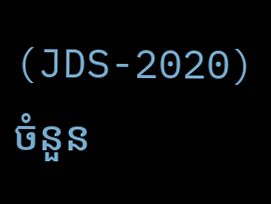(JDS-2020) ចំនួន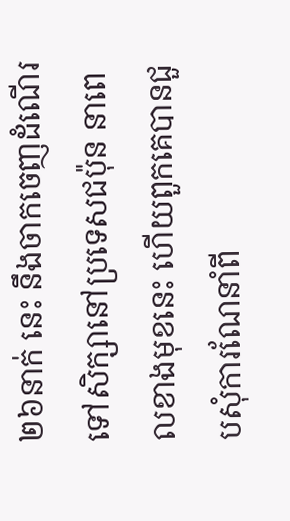២៦នាក់ នេះ នឹងចាកចេញដំណើរទៅសិក្សានៅប្រទេសជប៉ុន នាពេលខាងមុខនេះ ហើយពួកគេបានជួបសុំការណែនាំពី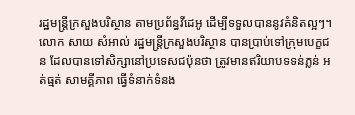រដ្ឋមន្ត្រីក្រសួងបរិស្ថាន តាមប្រព័ន្ធវីដេអូ ដើម្បីទទួលបាននូវគំនិតល្អៗ។
លោក សាយ សំអាល់ រដ្ឋមន្ត្រីក្រសួងបរិស្ថាន បានប្រាប់ទៅក្រុមបេក្ខជន ដែលបានទៅសិក្សានៅប្រទេសជប៉ុនថា ត្រូវមានឥរិយាបទទន់ភ្លន់ អត់ធ្មត់ សាមគ្គីភាព ធ្វើទំនាក់ទំនង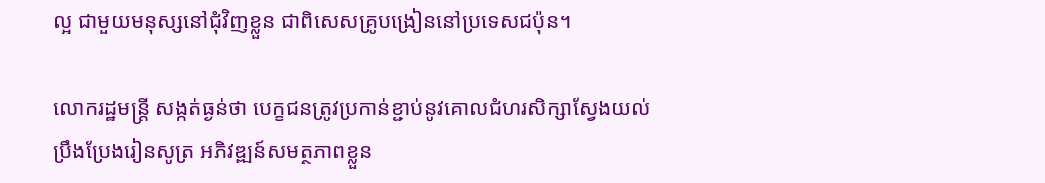ល្អ ជាមួយមនុស្សនៅជុំវិញខ្លួន ជាពិសេសគ្រូបង្រៀននៅប្រទេសជប៉ុន។

លោករដ្ឋមន្ត្រី សង្កត់ធ្ងន់ថា បេក្ខជនត្រូវប្រកាន់ខ្ជាប់នូវគោលជំហរសិក្សាស្វែងយល់ ប្រឹងប្រែងរៀនសូត្រ អភិវឌ្ឍន៍សមត្ថភាពខ្លួន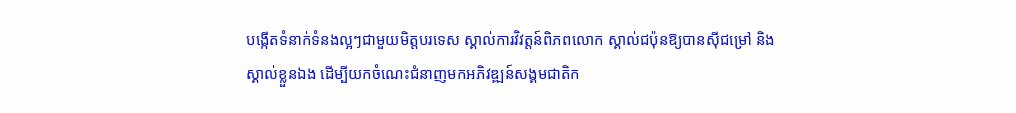បង្កេីតទំនាក់ទំនងល្អៗជាមួយមិត្តបរទេស ស្គាល់ការវិវត្តន៍ពិភពលោក ស្គាល់ជប៉ុនឱ្យបានស៊ីជម្រៅ និងស្គាល់ខ្លួនឯង ដេីម្បីយកចំណេះជំនាញមកអភិវឌ្ឍន៍សង្គមជាតិក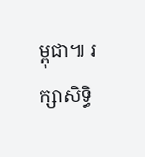ម្ពុជា៕ រក្សាសិទ្ធិ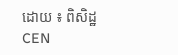ដោយ ៖ ពិសិដ្ឋ CEN